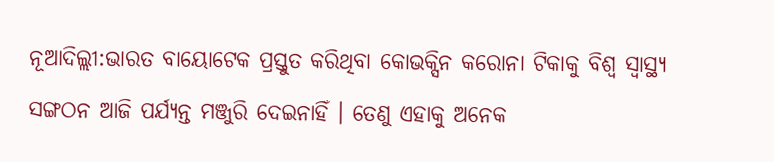ନୂଆଦିଲ୍ଲୀ:ଭାରତ ବାୟୋଟେକ ପ୍ରସ୍ତୁତ କରିଥିବା କୋଭକ୍ସିନ କରୋନା ଟିକାକୁ ବିଶ୍ୱ ସ୍ୱାସ୍ଥ୍ୟ ସଙ୍ଗଠନ ଆଜି ପର୍ଯ୍ୟନ୍ତ ମଞ୍ଜୁରି ଦେଇନାହିଁ । ତେଣୁ ଏହାକୁ ଅନେକ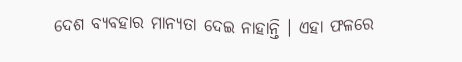ଦେଶ ବ୍ୟବହାର ମାନ୍ୟତା ଦେଇ ନାହାନ୍ତି । ଏହା ଫଳରେ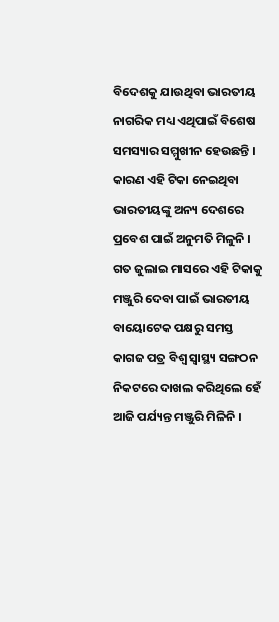ବିଦେଶକୁ ଯାଉଥିବା ଭାରତୀୟ ନାଗରିକ ମଧ୍ୟ ଏଥିପାଇଁ ବିଶେଷ ସମସ୍ୟାର ସମ୍ମୁଖୀନ ହେଉଛନ୍ତି । କାରଣ ଏହି ଟିକା ନେଇଥିବା ଭାରତୀୟଙ୍କୁ ଅନ୍ୟ ଦେଶରେ ପ୍ରବେଶ ପାଇଁ ଅନୁମତି ମିଳୁନି ।
ଗତ ଜୁଲାଇ ମାସରେ ଏହି ଟିକାକୁ ମଞ୍ଜୁରି ଦେବା ପାଇଁ ଭାରତୀୟ ବାୟୋଟେକ ପକ୍ଷରୁ ସମସ୍ତ କାଗଜ ପତ୍ର ବିଶ୍ୱ ସ୍ୱାସ୍ଥ୍ୟ ସଙ୍ଗଠନ ନିକଟରେ ଦାଖଲ କରିଥିଲେ ହେଁ ଆଜି ପର୍ଯ୍ୟନ୍ତ ମଞ୍ଜୁରି ମିଳିନି ।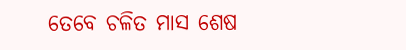ତେବେ ଚଳିତ ମାସ ଶେଷ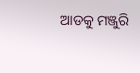ଆଡକୁ ମଞ୍ଜୁରି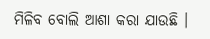ମିଳିବ ବୋଲି ଆଶା କରା ଯାଉଛି ।